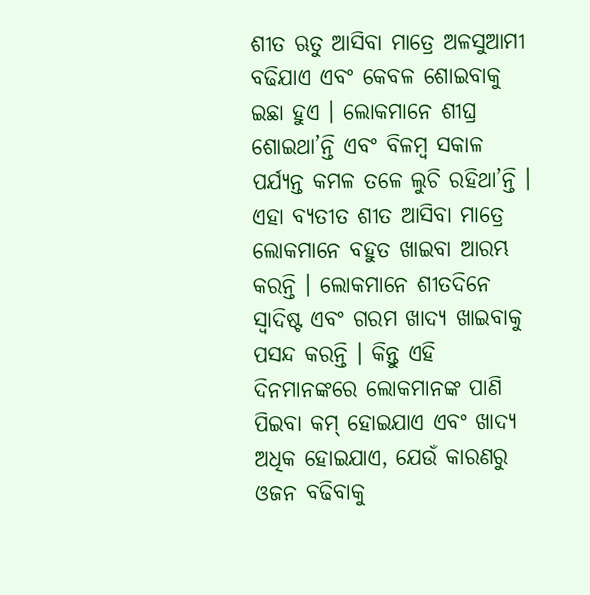ଶୀତ ଋତୁ ଆସିବା ମାତ୍ରେ ଅଳସୁଆମୀ ବଢିଯାଏ ଏବଂ କେବଳ ଶୋଇବାକୁ ଇଛା ହୁଏ । ଲୋକମାନେ ଶୀଘ୍ର ଶୋଇଥା’ନ୍ତି ଏବଂ ବିଳମ୍ୱ ସକାଳ ପର୍ଯ୍ୟନ୍ତ କମଳ ତଳେ ଲୁଚି ରହିଥା’ନ୍ତି । ଏହା ବ୍ୟତୀତ ଶୀତ ଆସିବା ମାତ୍ରେ ଲୋକମାନେ ବହୁତ ଖାଇବା ଆରମ୍ଭ କରନ୍ତି । ଲୋକମାନେ ଶୀତଦିନେ ସ୍ଵାଦିଷ୍ଟ ଏବଂ ଗରମ ଖାଦ୍ୟ ଖାଇବାକୁ ପସନ୍ଦ କରନ୍ତି । କିନ୍ତୁ ଏହି ଦିନମାନଙ୍କରେ ଲୋକମାନଙ୍କ ପାଣି ପିଇବା କମ୍ ହୋଇଯାଏ ଏବଂ ଖାଦ୍ୟ ଅଧିକ ହୋଇଯାଏ, ଯେଉଁ କାରଣରୁ ଓଜନ ବଢିବାକୁ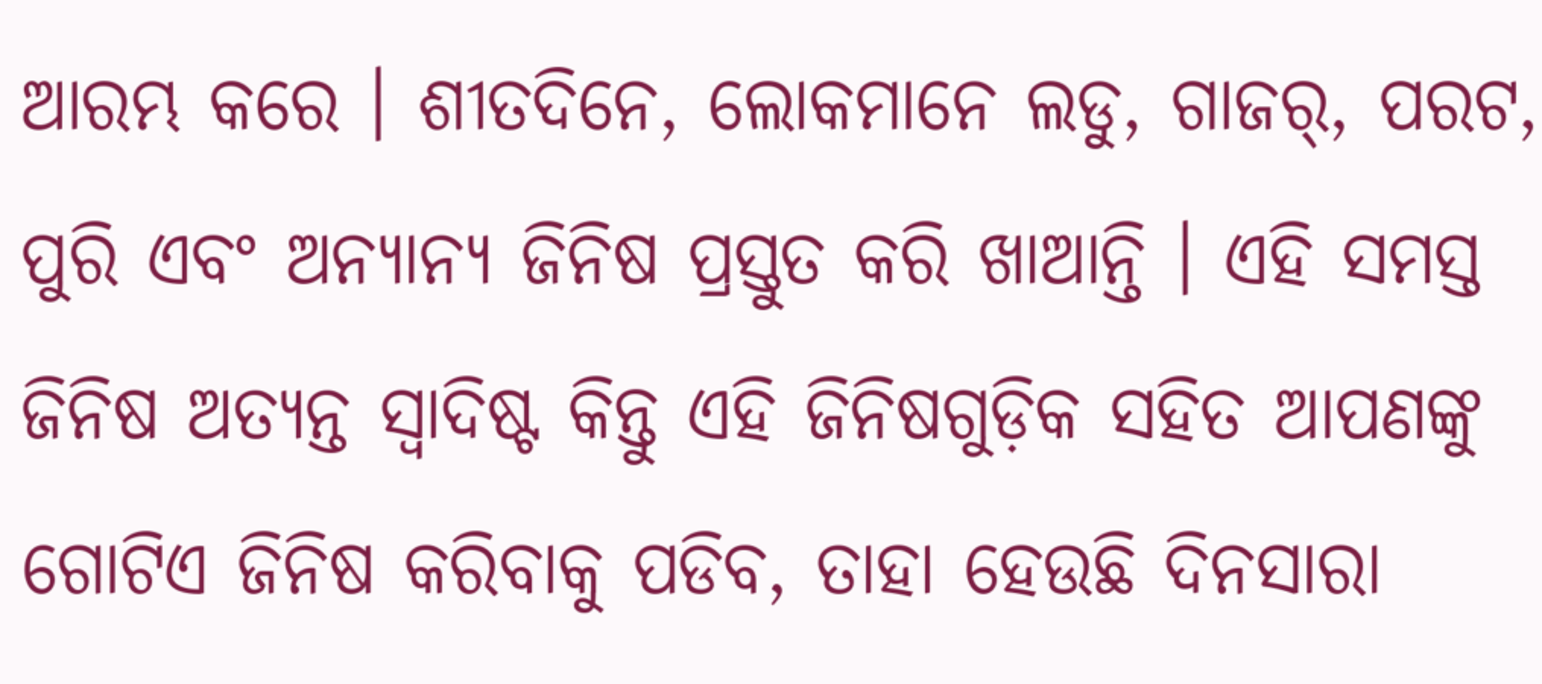ଆରମ୍ଭ କରେ । ଶୀତଦିନେ, ଲୋକମାନେ ଲଡୁ, ଗାଜର୍, ପରଟ, ପୁରି ଏବଂ ଅନ୍ୟାନ୍ୟ ଜିନିଷ ପ୍ରସ୍ତୁତ କରି ଖାଆନ୍ତି । ଏହି ସମସ୍ତ ଜିନିଷ ଅତ୍ୟନ୍ତ ସ୍ଵାଦିଷ୍ଟ କିନ୍ତୁ ଏହି ଜିନିଷଗୁଡ଼ିକ ସହିତ ଆପଣଙ୍କୁ ଗୋଟିଏ ଜିନିଷ କରିବାକୁ ପଡିବ, ତାହା ହେଉଛି ଦିନସାରା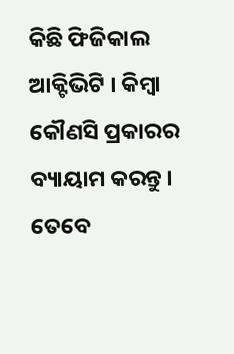କିଛି ଫିଜିକାଲ ଆକ୍ଟିଭିଟି । କିମ୍ୱା କୌଣସି ପ୍ରକାରର ବ୍ୟାୟାମ କରନ୍ତୁ । ତେବେ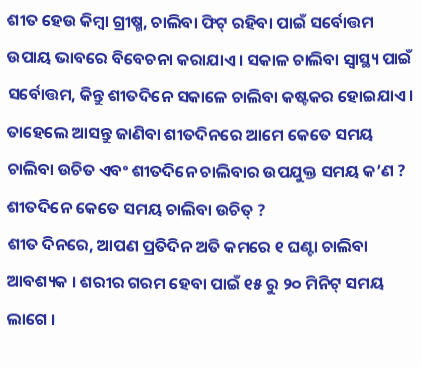ଶୀତ ହେଉ କିମ୍ବା ଗ୍ରୀଷ୍ମ, ଚାଲିବା ଫିଟ୍ ରହିବା ପାଇଁ ସର୍ବୋତ୍ତମ ଉପାୟ ଭାବରେ ବିବେଚନା କରାଯାଏ । ସକାଳ ଚାଲିବା ସ୍ୱାସ୍ଥ୍ୟ ପାଇଁ ସର୍ବୋତ୍ତମ, କିନ୍ତୁ ଶୀତଦିନେ ସକାଳେ ଚାଲିବା କଷ୍ଟକର ହୋଇଯାଏ । ତାହେଲେ ଆସନ୍ତୁ ଜାଣିବା ଶୀତଦିନରେ ଆମେ କେତେ ସମୟ ଚାଲିବା ଉଚିତ ଏବଂ ଶୀତଦିନେ ଚାଲିବାର ଉପଯୁକ୍ତ ସମୟ କ’ଣ ?
ଶୀତଦିନେ କେତେ ସମୟ ଚାଲିବା ଉଚିତ୍ ?
ଶୀତ ଦିନରେ, ଆପଣ ପ୍ରତିଦିନ ଅତି କମରେ ୧ ଘଣ୍ଟା ଚାଲିବା ଆବଶ୍ୟକ । ଶରୀର ଗରମ ହେବା ପାଇଁ ୧୫ ରୁ ୨୦ ମିନିଟ୍ ସମୟ ଲାଗେ ।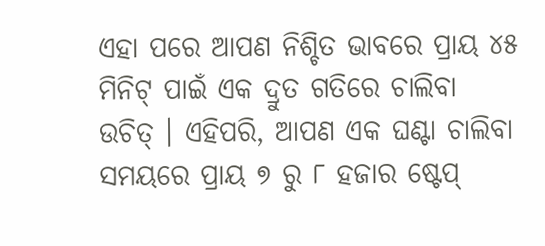ଏହା ପରେ ଆପଣ ନିଶ୍ଚିତ ଭାବରେ ପ୍ରାୟ ୪୫ ମିନିଟ୍ ପାଇଁ ଏକ ଦ୍ରୁତ ଗତିରେ ଚାଲିବା ଉଚିତ୍ । ଏହିପରି, ଆପଣ ଏକ ଘଣ୍ଟା ଚାଲିବା ସମୟରେ ପ୍ରାୟ ୭ ରୁ ୮ ହଜାର ଷ୍ଟେପ୍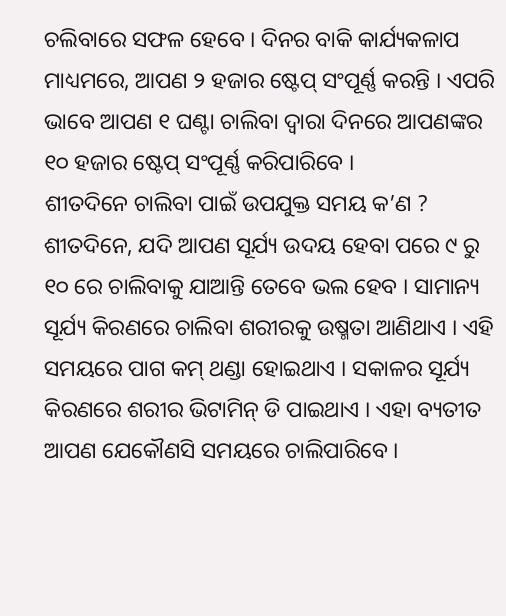ଚଲିବାରେ ସଫଳ ହେବେ । ଦିନର ବାକି କାର୍ଯ୍ୟକଳାପ ମାଧ୍ୟମରେ, ଆପଣ ୨ ହଜାର ଷ୍ଟେପ୍ ସଂପୂର୍ଣ୍ଣ କରନ୍ତି । ଏପରି ଭାବେ ଆପଣ ୧ ଘଣ୍ଟା ଚାଲିବା ଦ୍ୱାରା ଦିନରେ ଆପଣଙ୍କର ୧୦ ହଜାର ଷ୍ଟେପ୍ ସଂପୂର୍ଣ୍ଣ କରିପାରିବେ ।
ଶୀତଦିନେ ଚାଲିବା ପାଇଁ ଉପଯୁକ୍ତ ସମୟ କ’ଣ ?
ଶୀତଦିନେ, ଯଦି ଆପଣ ସୂର୍ଯ୍ୟ ଉଦୟ ହେବା ପରେ ୯ ରୁ ୧୦ ରେ ଚାଲିବାକୁ ଯାଆନ୍ତି ତେବେ ଭଲ ହେବ । ସାମାନ୍ୟ ସୂର୍ଯ୍ୟ କିରଣରେ ଚାଲିବା ଶରୀରକୁ ଉଷ୍ମତା ଆଣିଥାଏ । ଏହି ସମୟରେ ପାଗ କମ୍ ଥଣ୍ଡା ହୋଇଥାଏ । ସକାଳର ସୂର୍ଯ୍ୟ କିରଣରେ ଶରୀର ଭିଟାମିନ୍ ଡି ପାଇଥାଏ । ଏହା ବ୍ୟତୀତ ଆପଣ ଯେକୌଣସି ସମୟରେ ଚାଲିପାରିବେ ।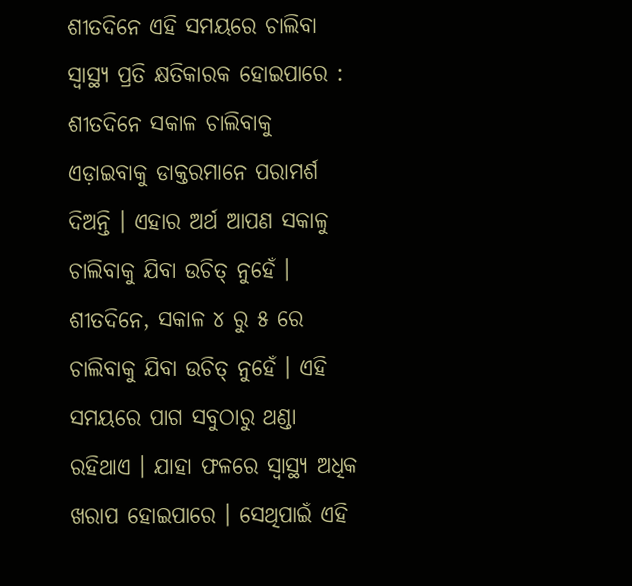ଶୀତଦିନେ ଏହି ସମୟରେ ଚାଲିବା ସ୍ଵାସ୍ଥ୍ୟ ପ୍ରତି କ୍ଷତିକାରକ ହୋଇପାରେ :
ଶୀତଦିନେ ସକାଳ ଚାଲିବାକୁ ଏଡ଼ାଇବାକୁ ଡାକ୍ତରମାନେ ପରାମର୍ଶ ଦିଅନ୍ତି । ଏହାର ଅର୍ଥ ଆପଣ ସକାଳୁ ଚାଲିବାକୁ ଯିବା ଉଚିତ୍ ନୁହେଁ । ଶୀତଦିନେ, ସକାଳ ୪ ରୁ ୫ ରେ ଚାଲିବାକୁ ଯିବା ଉଚିତ୍ ନୁହେଁ । ଏହି ସମୟରେ ପାଗ ସବୁଠାରୁ ଥଣ୍ଡା ରହିଥାଏ । ଯାହା ଫଳରେ ସ୍ଵାସ୍ଥ୍ୟ ଅଧିକ ଖରାପ ହୋଇପାରେ । ସେଥିପାଇଁ ଏହି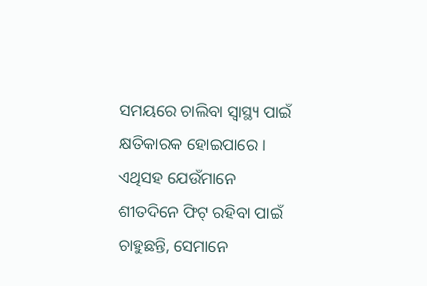ସମୟରେ ଚାଲିବା ସ୍ୱାସ୍ଥ୍ୟ ପାଇଁ କ୍ଷତିକାରକ ହୋଇପାରେ । ଏଥିସହ ଯେଉଁମାନେ ଶୀତଦିନେ ଫିଟ୍ ରହିବା ପାଇଁ ଚାହୁଛନ୍ତି, ସେମାନେ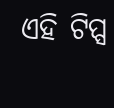ଏହି ଟିପ୍ସ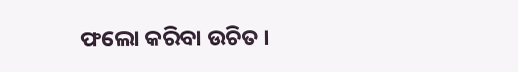ଫଲୋ କରିବା ଉଚିତ ।